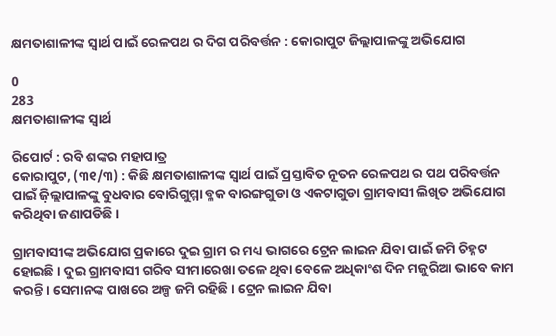କ୍ଷମତାଶାଳୀଙ୍କ ସ୍ୱାର୍ଥ ପାଇଁ ରେଳପଥ ର ଦିଗ ପରିବର୍ତ୍ତନ : କୋରାପୁଟ ଜିଲ୍ଲାପାଳଙ୍କୁ ଅଭିଯୋଗ

0
283
କ୍ଷମତାଶାଳୀଙ୍କ ସ୍ୱାର୍ଥ

ରିପୋର୍ଟ : ରବି ଶଙ୍କର ମହାପାତ୍ର
କୋରାପୁଟ, (୩୧/୩) : କିଛି କ୍ଷମତାଶାଳୀଙ୍କ ସ୍ୱାର୍ଥ ପାଇଁ ପ୍ରସ୍ତାବିତ ନୂତନ ରେଳପଥ ର ପଥ ପରିବର୍ତ୍ତନ ପାଇଁ ଜ଼ିଲ୍ଲାପାଳଙ୍କୁ ବୁଧବାର ବୋରିଗୁମ୍ମା ବ୍ଳକ ବାରଙ୍ଗଗୁଡା ଓ ଏକଟାଗୁଡା ଗ୍ରାମବାସୀ ଲିଖିତ ଅଭିଯୋଗ କରିଥିବା ଜଣାପଡିଛି ।

ଗ୍ରାମବାସୀଙ୍କ ଅଭିଯୋଗ ପ୍ରକାରେ ଦୁଇ ଗ୍ରାମ ର ମଧ୍ୟ ଭାଗରେ ଟ୍ରେନ ଲାଇନ ଯିବା ପାଇଁ ଜମି ଚିହ୍ନଟ ହୋଇଛି । ଦୁଇ ଗ୍ରାମବାସୀ ଗରିବ ସୀମାରେଖା ତଳେ ଥିବା ବେଳେ ଅଧିକାଂଶ ଦିନ ମଜୁରିଆ ଭାବେ କାମ କରନ୍ତି । ସେମାନଙ୍କ ପାଖରେ ଅଳ୍ପ ଜମି ରହିଛି । ଟ୍ରେନ ଲାଇନ ଯିବା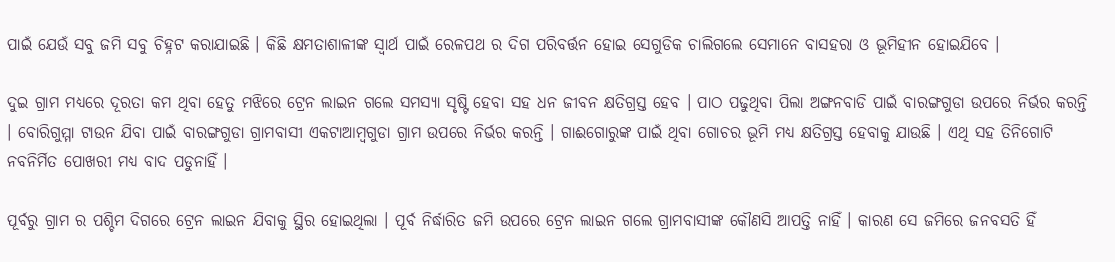ପାଇଁ ଯେଉଁ ସବୁ ଜମି ସବୁ ଚିହ୍ନଟ କରାଯାଇଛି । କିଛି କ୍ଷମତାଶାଳୀଙ୍କ ସ୍ୱାର୍ଥ ପାଇଁ ରେଳପଥ ର ଦିଗ ପରିବର୍ତ୍ତନ ହୋଇ ସେଗୁଡିକ ଚାଲିଗଲେ ସେମାନେ ବାସହରା ଓ ଭୂମିହୀନ ହୋଇଯିବେ ।

ଦୁଇ ଗ୍ରାମ ମଧ୍ୟରେ ଦୂରତା କମ ଥିବା ହେତୁ ମଝିରେ ଟ୍ରେନ ଲାଇନ ଗଲେ ସମସ୍ୟା ସୃଷ୍ଟି ହେବା ସହ ଧନ ଜୀବନ କ୍ଷତିଗ୍ରସ୍ତ ହେବ । ପାଠ ପଢୁଥିବା ପିଲା ଅଙ୍ଗନବାଡି ପାଇଁ ବାରଙ୍ଗଗୁଡା ଉପରେ ନିର୍ଭର କରନ୍ତି । ବୋରିଗୁମ୍ମା ଟାଉନ ଯିବା ପାଇଁ ବାରଙ୍ଗଗୁଡା ଗ୍ରାମବାସୀ ଏକଟାଆମ୍ବଗୁଡା ଗ୍ରାମ ଉପରେ ନିର୍ଭର କରନ୍ତି । ଗାଈଗୋରୁଙ୍କ ପାଇଁ ଥିବା ଗୋଚର ଭୂମି ମଧ୍ୟ କ୍ଷତିଗ୍ରସ୍ତ ହେବାକୁ ଯାଉଛି । ଏଥି ସହ ତିନିଗୋଟି ନବନିର୍ମିତ ପୋଖରୀ ମଧ୍ୟ ବାଦ ପଡୁନାହିଁ ।

ପୂର୍ବରୁ ଗ୍ରାମ ର ପଶ୍ଚିମ ଦିଗରେ ଟ୍ରେନ ଲାଇନ ଯିବାକୁ ସ୍ଥିର ହୋଇଥିଲା । ପୂର୍ବ ନିର୍ଦ୍ଧାରିତ ଜମି ଉପରେ ଟ୍ରେନ ଲାଇନ ଗଲେ ଗ୍ରାମବାସୀଙ୍କ କୌଣସି ଆପତ୍ତି ନାହିଁ । କାରଣ ସେ ଜମିରେ ଜନବସତି ହିଁ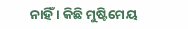ନାହିଁ । କିଛି ମୁଷ୍ଟିମେୟ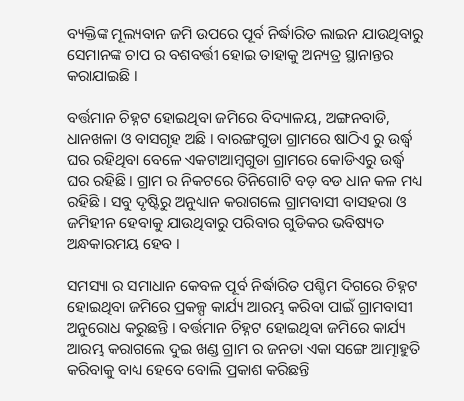ବ୍ୟକ୍ତିଙ୍କ ମୂଲ୍ୟବାନ ଜମି ଉପରେ ପୂର୍ବ ନିର୍ଦ୍ଧାରିତ ଲାଇନ ଯାଉଥିବାରୁ ସେମାନଙ୍କ ଚାପ ର ବଶବର୍ତ୍ତୀ ହୋଇ ତାହାକୁ ଅନ୍ୟତ୍ର ସ୍ଥାନାନ୍ତର କରାଯାଇଛି ।

ବର୍ତ୍ତମାନ ଚିହ୍ନଟ ହୋଇଥିବା ଜମିରେ ବିଦ୍ୟାଳୟ, ଅଙ୍ଗନବାଡି, ଧାନଖଳା ଓ ବାସଗୃହ ଅଛି । ବାରଙ୍ଗଗୁଡା ଗ୍ରାମରେ ଷାଠିଏ ରୁ ଉର୍ଦ୍ଧ୍ଵ ଘର ରହିଥିବା ବେଳେ ଏକଟାଆମ୍ବଗୁଡା ଗ୍ରାମରେ କୋଡିଏରୁ ଉର୍ଦ୍ଧ୍ଵ ଘର ରହିଛି । ଗ୍ରାମ ର ନିକଟରେ ତିନିଗୋଟି ବଡ଼ ବଡ ଧାନ କଳ ମଧ୍ୟ ରହିଛି । ସବୁ ଦୃଷ୍ଟିରୁ ଅନୁଧ୍ୟାନ କରାଗଲେ ଗ୍ରାମବାସୀ ବାସହରା ଓ ଜମିହୀନ ହେବାକୁ ଯାଉଥିବାରୁ ପରିବାର ଗୁଡିକର ଭବିଷ୍ୟତ ଅନ୍ଧକାରମୟ ହେବ ।

ସମସ୍ୟା ର ସମାଧାନ କେବଳ ପୂର୍ବ ନିର୍ଦ୍ଧାରିତ ପଶ୍ଚିମ ଦିଗରେ ଚିହ୍ନଟ ହୋଇଥିବା ଜମିରେ ପ୍ରକଳ୍ପ କାର୍ଯ୍ୟ ଆରମ୍ଭ କରିବା ପାଇଁ ଗ୍ରାମବାସୀ ଅନୁରୋଧ କରୁଛନ୍ତି । ବର୍ତ୍ତମାନ ଚିହ୍ନଟ ହୋଇଥିବା ଜମିରେ କାର୍ଯ୍ୟ ଆରମ୍ଭ କରାଗଲେ ଦୁଇ ଖଣ୍ଡ ଗ୍ରାମ ର ଜନତା ଏକା ସଙ୍ଗେ ଆତ୍ମାହୁତି କରିବାକୁ ବାଧ୍ୟ ହେବେ ବୋଲି ପ୍ରକାଶ କରିଛନ୍ତି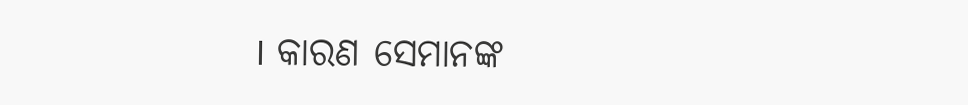। କାରଣ ସେମାନଙ୍କ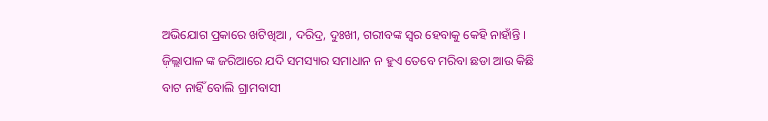ଅଭିଯୋଗ ପ୍ରକାରେ ଖଟିଖିଆ , ଦରିଦ୍ର, ଦୁଃଖୀ, ଗରୀବଙ୍କ ସ୍ଵର ହେବାକୁ କେହି ନାହାଁନ୍ତି । ଜ଼ିଲ୍ଲାପାଳ ଙ୍କ ଜରିଆରେ ଯଦି ସମସ୍ୟାର ସମାଧାନ ନ ହୁଏ ତେବେ ମରିବା ଛଡା ଆଉ କିଛି ବାଟ ନାହିଁ ବୋଲି ଗ୍ରାମବାସୀ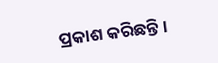ପ୍ରକାଶ କରିଛନ୍ତି ।